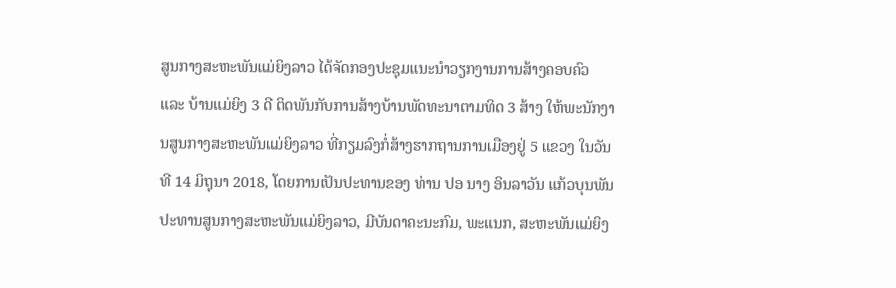ສູນກາງສະຫະພັນແມ່ຍິງລາວ ໄດ້ຈັດກອງປະຊຸມແນະນໍາວຽກງານການສ້າງຄອບຄົວ ແລະ ບ້ານແມ່ຍິງ 3 ດີ ຕິດພັນກັບການສ້າງບ້ານພັດທະນາຕາມທິດ 3 ສ້າງ ໃຫ້ພະນັກງານສູນກາງສະຫະພັນແມ່ຍິງລາວ ທີ່ກຽມລົງກໍ່ສ້າງຮາກຖານການເມືອງຢູ່ 5 ແຂວງ ໃນວັນທີ 14 ມິຖຸນາ 2018, ໂດຍການເປັນປະທານຂອງ ທ່ານ ປອ ນາງ ອິນລາວັນ ແກ້ວບຸນພັນ ປະທານສູນກາງສະຫະພັນແມ່ຍິງລາວ, ມີບັນດາຄະນະກົມ, ພະແນກ, ສະຫະພັນແມ່ຍິງ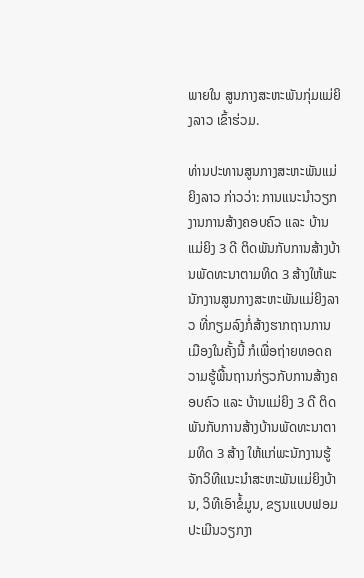ພາຍໃນ ສູນກາງສະຫະພັນກຸ່ມແມ່ຍິງລາວ ເຂົ້າຮ່ວມ.

ທ່ານປະທານສູນກາງສະຫະພັນແມ່ຍິງລາວ ກ່າວວ່າ: ການແນະນໍາວຽກງານການສ້າງຄອບຄົວ ແລະ ບ້ານແມ່ຍິງ 3 ດີ ຕິດພັນກັບການສ້າງບ້ານພັດທະນາຕາມທິດ 3 ສ້າງໃຫ້ພະນັກງານສູນກາງສະຫະພັນແມ່ຍິງລາວ ທີ່ກຽມລົງກໍ່ສ້າງຮາກຖານການເມືອງໃນຄັ້ງນີ້ ກໍເພື່ອຖ່າຍທອດຄວາມຮູ້ພື້ນຖານກ່ຽວກັບການສ້າງຄອບຄົວ ແລະ ບ້ານແມ່ຍິງ 3 ດີ ຕິດພັນກັບການສ້າງບ້ານພັດທະນາຕາມທິດ 3 ສ້າງ ໃຫ້ແກ່ພະນັກງານຮູ້ຈັກວິທີແນະນໍາສະຫະພັນແມ່ຍິງບ້ານ, ວິທີເອົາຂໍ້ມູນ, ຂຽນແບບຟອມປະເມີນວຽກງາ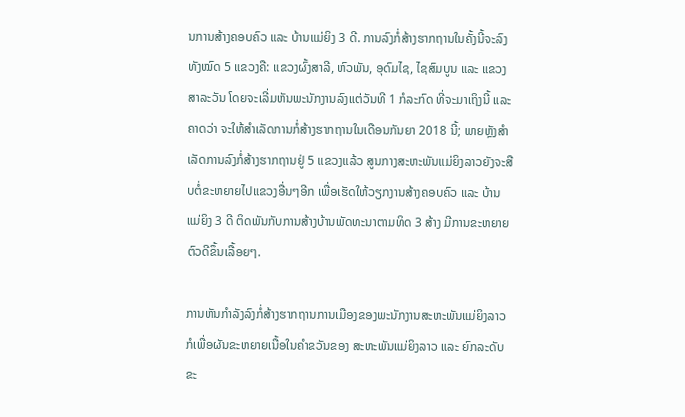ນການສ້າງຄອບຄົວ ແລະ ບ້ານແມ່ຍິງ 3 ດີ. ການລົງກໍ່ສ້າງຮາກຖານໃນຄັ້ງນີ້ຈະລົງທັງໝົດ 5 ແຂວງຄື: ແຂວງຜົ້ງສາລີ, ຫົວພັນ, ອຸດົມໄຊ, ໄຊສົມບູນ ແລະ ແຂວງສາລະວັນ ໂດຍຈະເລີ່ມຫັນພະນັກງານລົງແຕ່ວັນທີ 1 ກໍລະກົດ ທີ່ຈະມາເຖິງນີ້ ແລະ ຄາດວ່າ ຈະໃຫ້ສໍາເລັດການກໍ່ສ້າງຮາກຖານໃນເດືອນກັນຍາ 2018 ນີ້; ພາຍຫຼັງສໍາເລັດການລົງກໍ່ສ້າງຮາກຖານຢູ່ 5 ແຂວງແລ້ວ ສູນກາງສະຫະພັນແມ່ຍິງລາວຍັງຈະສືບຕໍ່ຂະຫຍາຍໄປແຂວງອື່ນໆອີກ ເພື່ອເຮັດໃຫ້ວຽກງານສ້າງຄອບຄົວ ແລະ ບ້ານແມ່ຍິງ 3 ດີ ຕິດພັນກັບການສ້າງບ້ານພັດທະນາຕາມທິດ 3 ສ້າງ ມີການຂະຫຍາຍຕົວດີຂຶ້ນເລື້ອຍໆ.

ການຫັນກໍາລັງລົງກໍ່ສ້າງຮາກຖານການເມືອງຂອງພະນັກງານສະຫະພັນແມ່ຍິງລາວ ກໍເພື່ອຜັນຂະຫຍາຍເນື້ອໃນຄໍາຂວັນຂອງ ສະຫະພັນແມ່ຍິງລາວ ແລະ ຍົກລະດັບຂະ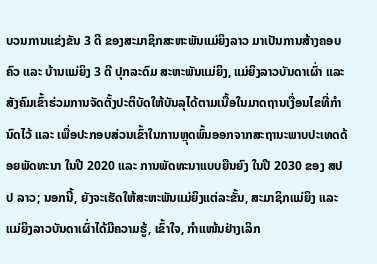ບວນການແຂ່ງຂັນ 3 ດີ ຂອງສະມາຊິກສະຫະພັນແມ່ຍິງລາວ ມາເປັນການສ້າງຄອບຄົວ ແລະ ບ້ານແມ່ຍິງ 3 ດີ ປຸກລະດົມ ສະຫະພັນແມ່ຍິງ, ແມ່ຍິງລາວບັນດາເຜົ່າ ແລະ ສັງຄົມເຂົ້າຮ່ວມການຈັດຕັ້ງປະຕິບັດໃຫ້ບັນລຸໄດ້ຕາມເນື້ອໃນມາດຖານເງື່ອນໄຂທີ່ກໍານົດໄວ້ ແລະ ເພື່ອປະກອບສ່ວນເຂົ້າໃນການຫຼຸດພົ້ນອອກຈາກສະຖານະພາບປະເທດດ້ອຍພັດທະນາ ໃນປີ 2020 ແລະ ການພັດທະນາແບບຍືນຍົງ ໃນປີ 2030 ຂອງ ສປປ ລາວ; ນອກນີ້, ຍັງຈະເຮັດໃຫ້ສະຫະພັນແມ່ຍິງແຕ່ລະຂັ້ນ, ສະມາຊິກແມ່ຍິງ ແລະ ແມ່ຍິງລາວບັນດາເຜົ່າໄດ້ມີຄວາມຮູ້, ເຂົ້າໃຈ, ກໍາແໜ້ນຢ່າງເລິກ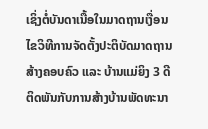ເຊິ່ງຕໍ່ບັນດາເນື້ອໃນມາດຖານເງື່ອນໄຂວິທີການຈັດຕັ້ງປະຕິບັດມາດຖານສ້າງຄອບຄົວ ແລະ ບ້ານແມ່ຍິງ 3 ດີ ຕິດພັນກັບການສ້າງບ້ານພັດທະນາ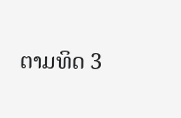ຕາມທິດ 3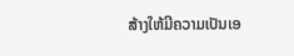ສ້າງໃຫ້ມີຄວາມເປັນເອ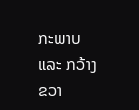ກະພາບ ແລະ ກວ້າງຂວາ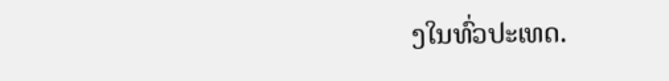ງໃນທົ່ວປະເທດ.